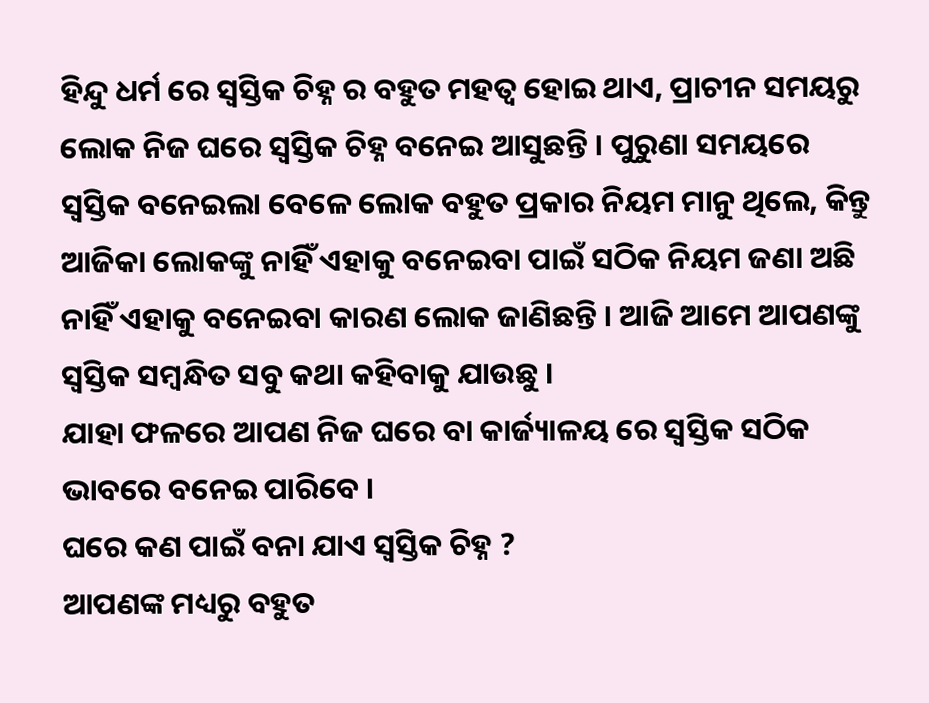ହିନ୍ଦୁ ଧର୍ମ ରେ ସ୍ଵସ୍ତିକ ଚିହ୍ନ ର ବହୁତ ମହତ୍ଵ ହୋଇ ଥାଏ, ପ୍ରାଚୀନ ସମୟରୁ ଲୋକ ନିଜ ଘରେ ସ୍ଵସ୍ତିକ ଚିହ୍ନ ବନେଇ ଆସୁଛନ୍ତି । ପୁରୁଣା ସମୟରେ ସ୍ଵସ୍ତିକ ବନେଇଲା ବେଳେ ଲୋକ ବହୁତ ପ୍ରକାର ନିୟମ ମାନୁ ଥିଲେ, କିନ୍ତୁ ଆଜିକା ଲୋକଙ୍କୁ ନାହିଁ ଏହାକୁ ବନେଇବା ପାଇଁ ସଠିକ ନିୟମ ଜଣା ଅଛି ନାହିଁ ଏହାକୁ ବନେଇବା କାରଣ ଲୋକ ଜାଣିଛନ୍ତି । ଆଜି ଆମେ ଆପଣଙ୍କୁ ସ୍ଵସ୍ତିକ ସମ୍ବନ୍ଧିତ ସବୁ କଥା କହିବାକୁ ଯାଉଛୁ ।
ଯାହା ଫଳରେ ଆପଣ ନିଜ ଘରେ ବା କାର୍ଜ୍ୟାଳୟ ରେ ସ୍ଵସ୍ତିକ ସଠିକ ଭାବରେ ବନେଇ ପାରିବେ ।
ଘରେ କଣ ପାଇଁ ବନା ଯାଏ ସ୍ଵସ୍ତିକ ଚିହ୍ନ ?
ଆପଣଙ୍କ ମଧ୍ୟରୁ ବହୁତ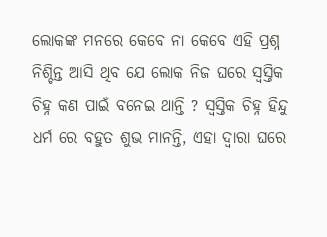ଲୋକଙ୍କ ମନରେ କେବେ ନା କେବେ ଏହି ପ୍ରଶ୍ନ ନିଶ୍ଚିନ୍ତ ଆସି ଥିବ ଯେ ଲୋକ ନିଜ ଘରେ ସ୍ଵସ୍ତିକ ଚିହ୍ନ କଣ ପାଇଁ ବନେଇ ଥାନ୍ତି ? ସ୍ଵସ୍ତିକ ଚିହ୍ନ ହିନ୍ଦୁ ଧର୍ମ ରେ ବହୁତ ଶୁଭ ମାନନ୍ତି, ଏହା ଦ୍ଵାରା ଘରେ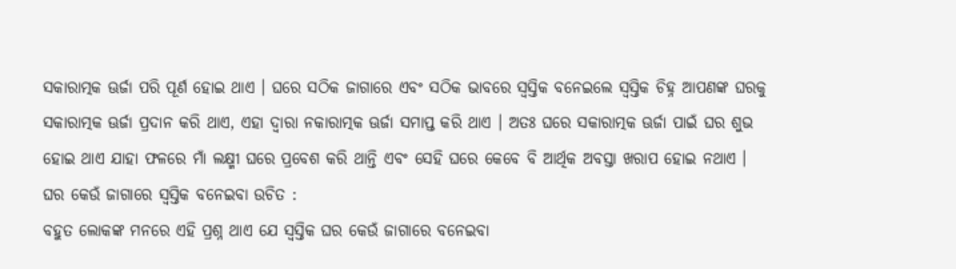ସକାରାତ୍ମକ ଊର୍ଜା ପରି ପୂର୍ଣ ହୋଇ ଥାଏ । ଘରେ ସଠିକ ଜାଗାରେ ଏବଂ ସଠିକ ଭାବରେ ସ୍ଵସ୍ତିକ ବନେଇଲେ ସ୍ଵସ୍ତିକ ଚିହ୍ନ ଆପଣଙ୍କ ଘରକୁ ସକାରାତ୍ମକ ଊର୍ଜା ପ୍ରଦାନ କରି ଥାଏ, ଏହା ଦ୍ଵାରା ନକାରାତ୍ମକ ଊର୍ଜା ସମାପ୍ତ କରି ଥାଏ । ଅତଃ ଘରେ ସକାରାତ୍ମକ ଊର୍ଜା ପାଇଁ ଘର ଶୁଭ ହୋଇ ଥାଏ ଯାହା ଫଳରେ ମାଁ ଲକ୍ଷ୍ମୀ ଘରେ ପ୍ରବେଶ କରି ଥାନ୍ତି ଏବଂ ସେହି ଘରେ କେବେ ବି ଆର୍ଥିକ ଅବସ୍ତା ଖରାପ ହୋଇ ନଥାଏ ।
ଘର କେଉଁ ଜାଗାରେ ସ୍ଵସ୍ତିକ ବନେଇବା ଉଚିତ :
ବହୁତ ଲୋକଙ୍କ ମନରେ ଏହି ପ୍ରଶ୍ନ ଥାଏ ଯେ ସ୍ଵସ୍ତିକ ଘର କେଉଁ ଜାଗାରେ ବନେଇବା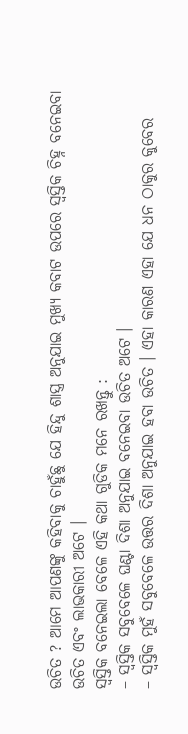ଉଚିତ ? ଆମେ ଆପଣଙ୍କୁ କହିବାକୁ ଚାହୁଁଛୁ ଯେ ହିନ୍ଦୁ ଶାସ୍ତ୍ର ଅନୁଯାଇ ମୁଖ୍ୟ କବାଟ ଉପରେ ସ୍ଵସ୍ତିକ ଚିହ୍ନ ବନେଇବା ଉଚିତ ଏବଂ ଲାଭକାରୀ ଅଟେ ।
ସ୍ଵସ୍ତିକ ବନେଇଲା ବେଳେ ଏହି କଥା ଗୁଡିକ ମନେ ରଖନ୍ତୁ :
– ସ୍ଵସ୍ତିକ ସବୁବେଳେ ଘଣ୍ଟା ଦିଶା ଅନୁଯାଇ ବନେଇବା ଉଚିତ ଅଟେ ।
– ସ୍ଵସ୍ତିକ ମୁହଁ ସବୁବେଳେ ଉତ୍ତର ଦିଶା ଅନୁଯାଇ ହବା ଉଚିତ । ଏହା କାରଣ ଏହା ଯେ ଧନ ଠାକୁର କୁବେର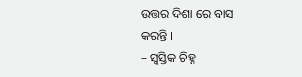ଉତ୍ତର ଦିଶା ରେ ବାସ କରନ୍ତି ।
– ସ୍ଵସ୍ତିକ ଚିହ୍ନ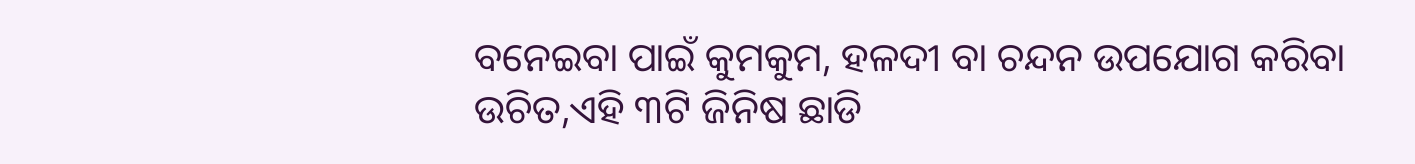ବନେଇବା ପାଇଁ କୁମକୁମ, ହଳଦୀ ବା ଚନ୍ଦନ ଉପଯୋଗ କରିବା ଉଚିତ,ଏହି ୩ଟି ଜିନିଷ ଛାଡି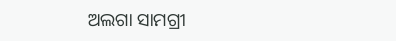ଅଲଗା ସାମଗ୍ରୀ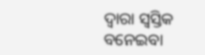ଦ୍ଵାରା ସ୍ଵସ୍ତିକ ବନେଇବା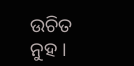ଉଚିତ ନୁହ ।